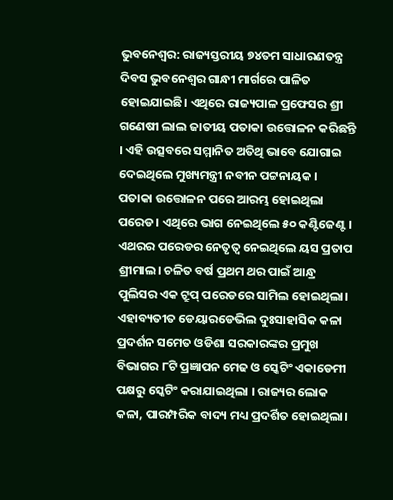ଭୁବନେଶ୍ବର: ରାଜ୍ୟସ୍ତରୀୟ ୭୪ତମ ସାଧାରଣତନ୍ତ୍ର ଦିବସ ଭୁବନେଶ୍ବର ଗାନ୍ଧୀ ମାର୍ଗରେ ପାଳିତ ହୋଇଯାଇଛି। ଏଥିରେ ରାଜ୍ୟପାଳ ପ୍ରଫେସର ଶ୍ରୀ ଗଣେଷୀ ଲାଲ ଜାତୀୟ ପତାକା ଉତ୍ତୋଳନ କରିଛନ୍ତି । ଏହି ଉତ୍ସବରେ ସମ୍ମାନିତ ଅତିଥି ଭାବେ ଯୋଗାଇ ଦେଇଥିଲେ ମୁଖ୍ୟମନ୍ତ୍ରୀ ନବୀନ ପଟ୍ଟନାୟକ ।
ପତାକା ଉତ୍ତୋଳନ ପରେ ଆରମ୍ଭ ହୋଇଥିଲା ପରେଡ। ଏଥିରେ ଭାଗ ନେଇଥିଲେ ୫୦ କଣ୍ଟିଜେଣ୍ଟ। ଏଥରର ପରେଡର ନେତୃତ୍ୱ ନେଇଥିଲେ ୟସ ପ୍ରତାପ ଶ୍ରୀମାଲ। ଚଳିତ ବର୍ଷ ପ୍ରଥମ ଥର ପାଇଁ ଆନ୍ଧ୍ର ପୁଲିସର ଏକ ଟ୍ରୁପ୍ ପରେଡରେ ସାମିଲ ହୋଇଥିଲା।
ଏହାବ୍ୟତୀତ ଡେୟାରଡେଭିଲ ଦୁଃସାହାସିକ କଳା ପ୍ରଦର୍ଶନ ସମେତ ଓଡିଶା ସରକାରଙ୍କର ପ୍ରମୁଖ ବିଭାଗର ୮ଟି ପ୍ରଜ୍ଞାପନ ମେଢ ଓ ସ୍କେଟିଂ ଏକାଡେମୀ ପକ୍ଷରୁ ସ୍କେଟିଂ କରାଯାଇଥିଲା । ରାଜ୍ୟର ଲୋକ କଳା, ପାରମ୍ପରିକ ବାଦ୍ୟ ମଧ୍ୟ ପ୍ରଦର୍ଶିତ ହୋଇଥିଲା।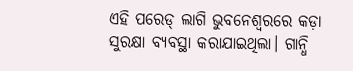ଏହି ପରେଡ୍ ଲାଗି ଭୁବନେଶ୍ୱରରେ କଡ଼ା ସୁରକ୍ଷା ବ୍ୟବସ୍ଥା କରାଯାଇଥିଲା। ଗାନ୍ଧି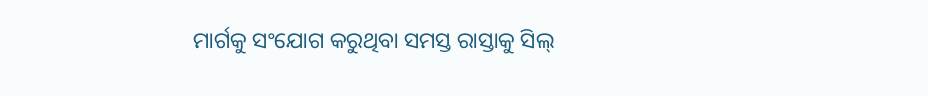ମାର୍ଗକୁ ସଂଯୋଗ କରୁଥିବା ସମସ୍ତ ରାସ୍ତାକୁ ସିଲ୍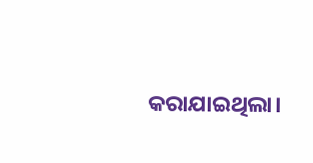କରାଯାଇଥିଲା।